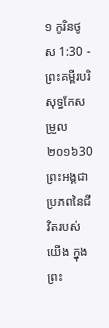១ កូរិនថូស 1:30 - ព្រះគម្ពីរបរិសុទ្ធកែសម្រួល ២០១៦30 ព្រះអង្គជាប្រភពនៃជីវិតរបស់យើង ក្នុងព្រះ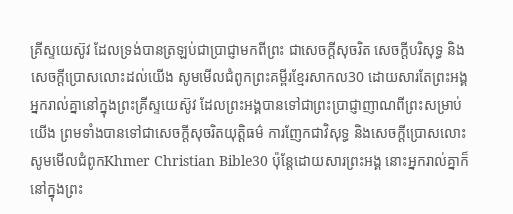គ្រីស្ទយេស៊ូវ ដែលទ្រង់បានត្រឡប់ជាប្រាជ្ញាមកពីព្រះ ជាសេចក្តីសុចរិត សេចក្តីបរិសុទ្ធ និងសេចក្តីប្រោសលោះដល់យើង សូមមើលជំពូកព្រះគម្ពីរខ្មែរសាកល30 ដោយសារតែព្រះអង្គ អ្នករាល់គ្នានៅក្នុងព្រះគ្រីស្ទយេស៊ូវ ដែលព្រះអង្គបានទៅជាព្រះប្រាជ្ញាញាណពីព្រះសម្រាប់យើង ព្រមទាំងបានទៅជាសេចក្ដីសុចរិតយុត្តិធម៌ ការញែកជាវិសុទ្ធ និងសេចក្ដីប្រោសលោះ សូមមើលជំពូកKhmer Christian Bible30 ប៉ុន្ដែដោយសារព្រះអង្គ នោះអ្នករាល់គ្នាក៏នៅក្នុងព្រះ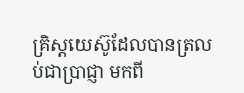គ្រិស្ដយេស៊ូដែលបានត្រលប់ជាប្រាជ្ញា មកពី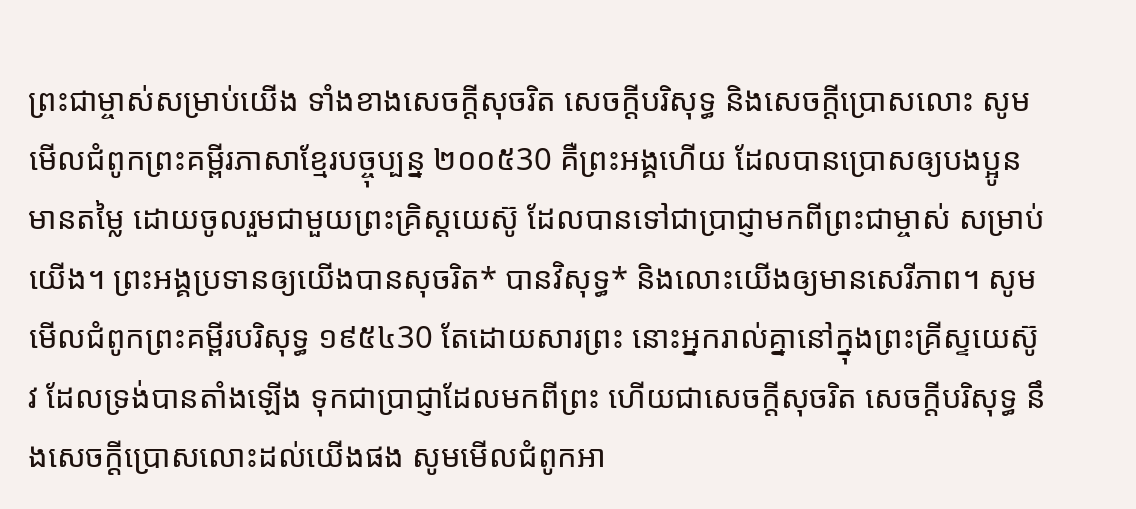ព្រះជាម្ចាស់សម្រាប់យើង ទាំងខាងសេចក្ដីសុចរិត សេចក្ដីបរិសុទ្ធ និងសេចក្ដីប្រោសលោះ សូមមើលជំពូកព្រះគម្ពីរភាសាខ្មែរបច្ចុប្បន្ន ២០០៥30 គឺព្រះអង្គហើយ ដែលបានប្រោសឲ្យបងប្អូនមានតម្លៃ ដោយចូលរួមជាមួយព្រះគ្រិស្តយេស៊ូ ដែលបានទៅជាប្រាជ្ញាមកពីព្រះជាម្ចាស់ សម្រាប់យើង។ ព្រះអង្គប្រទានឲ្យយើងបានសុចរិត* បានវិសុទ្ធ* និងលោះយើងឲ្យមានសេរីភាព។ សូមមើលជំពូកព្រះគម្ពីរបរិសុទ្ធ ១៩៥៤30 តែដោយសារព្រះ នោះអ្នករាល់គ្នានៅក្នុងព្រះគ្រីស្ទយេស៊ូវ ដែលទ្រង់បានតាំងឡើង ទុកជាប្រាជ្ញាដែលមកពីព្រះ ហើយជាសេចក្ដីសុចរិត សេចក្ដីបរិសុទ្ធ នឹងសេចក្ដីប្រោសលោះដល់យើងផង សូមមើលជំពូកអា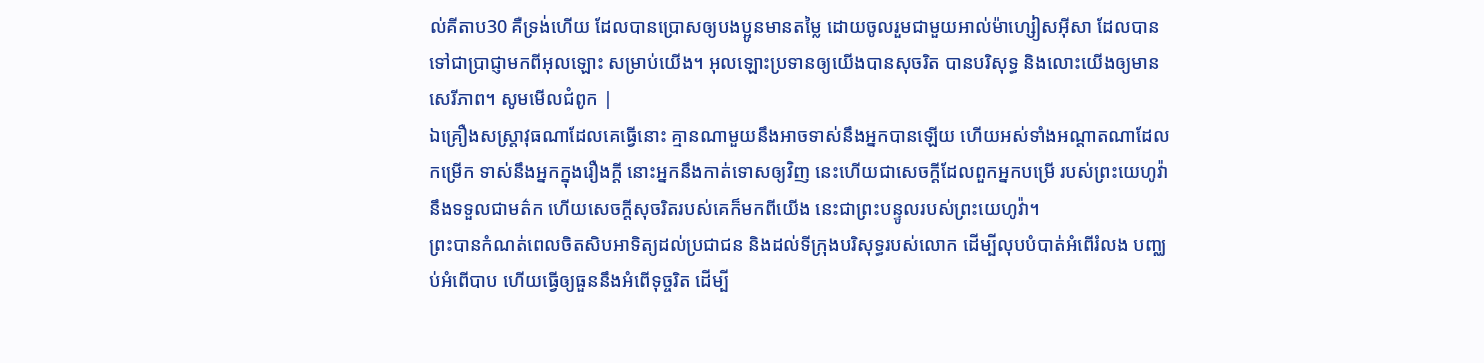ល់គីតាប30 គឺទ្រង់ហើយ ដែលបានប្រោសឲ្យបងប្អូនមានតម្លៃ ដោយចូលរួមជាមួយអាល់ម៉ាហ្សៀសអ៊ីសា ដែលបានទៅជាប្រាជ្ញាមកពីអុលឡោះ សម្រាប់យើង។ អុលឡោះប្រទានឲ្យយើងបានសុចរិត បានបរិសុទ្ធ និងលោះយើងឲ្យមានសេរីភាព។ សូមមើលជំពូក |
ឯគ្រឿងសស្ត្រាវុធណាដែលគេធ្វើនោះ គ្មានណាមួយនឹងអាចទាស់នឹងអ្នកបានឡើយ ហើយអស់ទាំងអណ្ដាតណាដែលកម្រើក ទាស់នឹងអ្នកក្នុងរឿងក្តី នោះអ្នកនឹងកាត់ទោសឲ្យវិញ នេះហើយជាសេចក្ដីដែលពួកអ្នកបម្រើ របស់ព្រះយេហូវ៉ានឹងទទួលជាមត៌ក ហើយសេចក្ដីសុចរិតរបស់គេក៏មកពីយើង នេះជាព្រះបន្ទូលរបស់ព្រះយេហូវ៉ា។
ព្រះបានកំណត់ពេលចិតសិបអាទិត្យដល់ប្រជាជន និងដល់ទីក្រុងបរិសុទ្ធរបស់លោក ដើម្បីលុបបំបាត់អំពើរំលង បញ្ឈប់អំពើបាប ហើយធ្វើឲ្យធួននឹងអំពើទុច្ចរិត ដើម្បី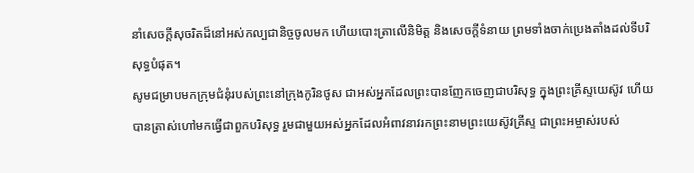នាំសេចក្ដីសុចរិតដ៏នៅអស់កល្បជានិច្ចចូលមក ហើយបោះត្រាលើនិមិត្ត និងសេចក្ដីទំនាយ ព្រមទាំងចាក់ប្រេងតាំងដល់ទីបរិសុទ្ធបំផុត។
សូមជម្រាបមកក្រុមជំនុំរបស់ព្រះនៅក្រុងកូរិនថូស ជាអស់អ្នកដែលព្រះបានញែកចេញជាបរិសុទ្ធ ក្នុងព្រះគ្រីស្ទយេស៊ូវ ហើយបានត្រាស់ហៅមកធ្វើជាពួកបរិសុទ្ធ រួមជាមួយអស់អ្នកដែលអំពាវនាវរកព្រះនាមព្រះយេស៊ូវគ្រីស្ទ ជាព្រះអម្ចាស់របស់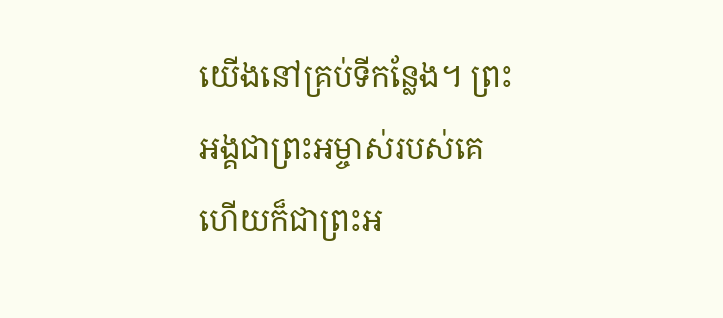យើងនៅគ្រប់ទីកន្លែង។ ព្រះអង្គជាព្រះអម្ចាស់របស់គេ ហើយក៏ជាព្រះអ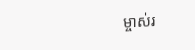ម្ចាស់រ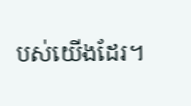បស់យើងដែរ។